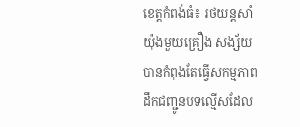ខេត្តកំពង់ធំ៖ រថយន្តសាំយ៉ុងមួយគ្រឿង សង្ស័យបានកំពុងតែធ្វើសកម្មភាព ដឹកជញ្ជូនបទល្មើសដែល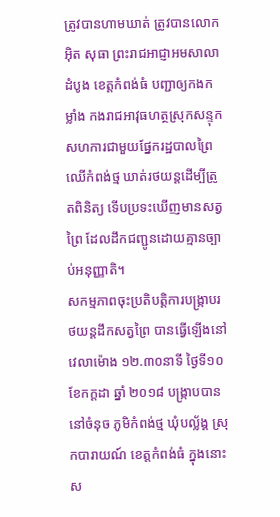ត្រូវបានហាមឃាត់ ត្រូវបានលោក អ៊ិត សុធា ព្រះរាជអាជ្ញាអមសាលាដំបូង ខេត្តកំពង់ធំ បញ្ជាឲ្យកងកម្លាំង កងរាជអាវុធហត្ថស្រុកសន្ទុក សហការជាមួយផ្នែករដ្ឋបាលព្រៃឈើកំពង់ថ្ម ឃាត់រថយន្តដើម្បីត្រូតពិនិត្យ ទើបប្រទះឃើញមានសត្វព្រៃ ដែលដឹកជញ្ជូនដោយគ្មានច្បាប់អនុញ្ញាតិ។
សកម្មភាពចុះប្រតិបត្តិការបង្រ្កាបរថយន្តដឹកសត្វព្រៃ បានធ្វើឡើងនៅវេលាម៉ោង ១២.៣០នាទី ថ្ងៃទី១០ ខែកក្តដា ឆ្នាំ ២០១៨ បង្រ្កាបបាននៅចំនុច ភូមិកំពង់ថ្ម ឃុំបល្ល័ង្គ ស្រុកបារាយណ៍ ខេត្តកំពង់ធំ ក្នុងនោះស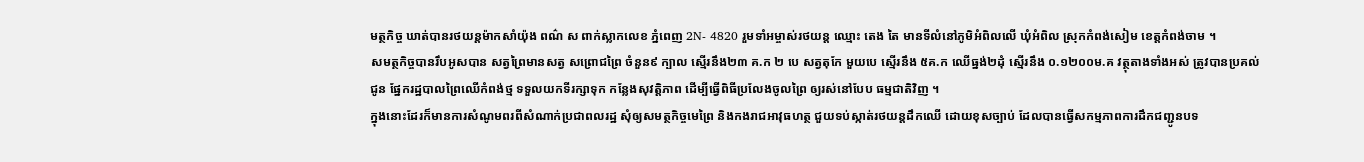មត្ថកិច្ច ឃាត់បានរថយន្តម៉ាកសាំយ៉ុង ពណ៌ ស ពាក់ស្លាកលេខ ភ្នំពេញ 2N- 4820 រួមទាំអម្ចាស់រថយន្ត ឈ្មោះ តេង តៃ មានទីលំនៅភូមិអំពិលលើ ឃុំអំពិល ស្រុកកំពង់សៀម ខេត្តកំពង់ចាម ។
សមត្ថកិច្ចបានរឹបអូសបាន សត្វព្រៃមានសត្វ សព្រោជព្រៃ ចំនួន៩ ក្បាល ស្មើរនឹង២៣ គ.ក ២ បេ សត្វតុកែ មួយបេ ស្មើរនឹង ៥គ.ក ឈើធ្នង់២ដុំ ស្មើរនឹង ០.១២០០ម.គ វត្ថុតាងទាំងអស់ ត្រូវបានប្រគល់ជូន ផ្នែករដ្ឋបាលព្រៃឈើកំពង់ថ្ម ទទួលយកទីរក្សាទុក កន្លែងសុវត្តិភាព ដើម្បីធ្វើពិធីប្រលែងចូលព្រៃ ឲ្យរស់នៅបែប ធម្មជាតិវិញ ។
ក្នុងនោះដែរក៏មានការសំណូមពរពីសំណាក់ប្រជាពលរដ្ឋ សុំឲ្យសមត្ថកិច្ចមេព្រៃ និងកងរាជអាវុធហត្ថ ជួយទប់ស្កាត់រថយន្តដឹកឈើ ដោយខុសច្បាប់ ដែលបានធ្វើសកម្មភាពការដឹកជញ្ជូនបទ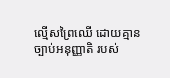ល្មើសព្រៃឈើ ដោយគ្មានច្បាប់អនុញ្ញាតិ របស់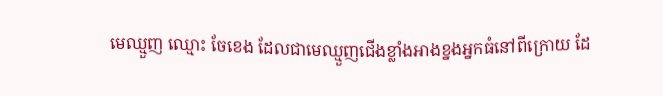មេឈ្មួញ ឈ្មោះ ចែខេង ដែលជាមេឈ្មួញជើងខ្លាំងអាងខ្នងអ្នកធំនៅពីក្រោយ ដែ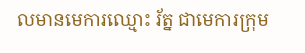លមានមេការឈ្មោះ រ័ត្ន ជាមេការក្រុម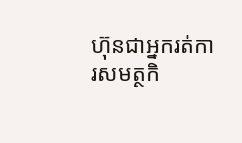ហ៊ុនជាអ្នករត់ការសមត្ថកិ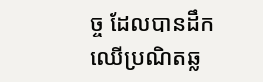ច្ច ដែលបានដឹកឈើប្រណិតឆ្ល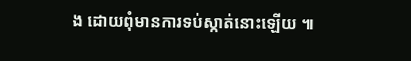ង ដោយពុំមានការទប់ស្កាត់នោះឡើយ ៕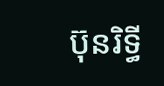ប៊ុនរិទ្ធី